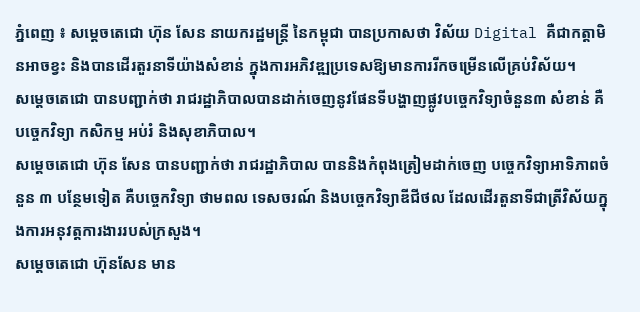ភ្នំពេញ ៖ សម្តេចតេជោ ហ៊ុន សែន នាយករដ្ឋមន្ត្រី នៃកម្ពុជា បានប្រកាសថា វិស័យ Digital គឺជាកត្តាមិនអាចខ្វះ និងបានដើរតួរនាទីយ៉ាងសំខាន់ ក្នុងការអភិវឌ្ឍប្រទេសឱ្យមានការរីកចម្រើនលើគ្រប់វិស័យ។
សម្តេចតេជោ បានបញ្ជាក់ថា រាជរដ្ឋាភិបាលបានដាក់ចេញនូវផែនទីបង្ហាញផ្លូវបច្ចេកវិទ្យាចំនួន៣ សំខាន់ គឺ បច្ចេកវិទ្យា កសិកម្ម អប់រំ និងសុខាភិបាល។
សម្តេចតេជោ ហ៊ុន សែន បានបញ្ជាក់ថា រាជរដ្ឋាភិបាល បាននិងកំពុងត្រៀមដាក់ចេញ បច្ចេកវិទ្យាអាទិភាពចំនួន ៣ បន្ថែមទៀត គឺបច្ចេកវិទ្យា ថាមពល ទេសចរណ៍ និងបច្ចេកវិទ្យាឌីជីថល ដែលដើរតួនាទីជាត្រីវិស័យក្នុងការអនុវត្តការងាររបស់ក្រសួង។
សម្តេចតេជោ ហ៊ុនសែន មាន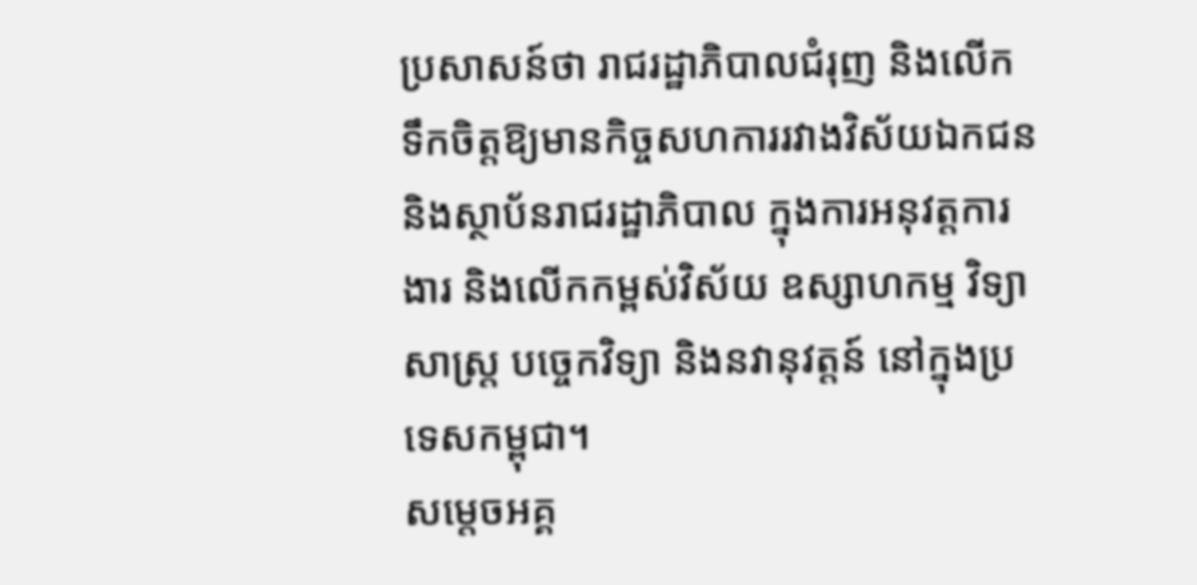ប្រសាសន៍ថា រាជរដ្ឋាភិបាលជំរុញ និងលើកទឹកចិត្តឱ្យមានកិច្ចសហការរវាងវិស័យឯកជន និងស្ថាប័នរាជរដ្ឋាភិបាល ក្នុងការអនុវត្តការងារ និងលើកកម្ពស់វិស័យ ឧស្សាហកម្ម វិទ្យាសាស្ត្រ បច្ចេកវិទ្យា និងនវានុវត្តន៍ នៅក្នុងប្រទេសកម្ពុជា។
សម្តេចអគ្គ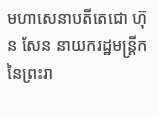មហាសេនាបតីតេជោ ហ៊ុន សែន នាយករដ្ឋមន្ត្រីក នៃព្រះរា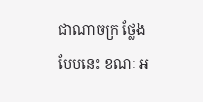ជាណាចក្រ ថ្លែងបែបនេះ ខណៈ អ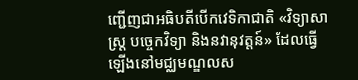ញ្ជើញជាអធិបតីបើកវេទិកាជាតិ «វិទ្យាសាស្ត្រ បច្ចេកវិទ្យា និងនវានុវត្តន៍» ដែលធ្វើឡើងនៅមជ្ឈមណ្ឌលស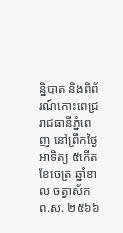ន្និបាត និងពិព័រណ៍កោះពេជ្រ រាជធានីភ្នំពេញ នៅព្រឹកថ្ងៃអាទិត្យ ៥កើត ខែចេត្រ ឆ្នាំខាល ចត្វាស័ក ព.ស. ២៥៦៦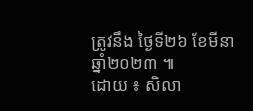ត្រូវនឹង ថ្ងៃទី២៦ ខែមីនា ឆ្នាំ២០២៣ ៕
ដោយ ៖ សិលា